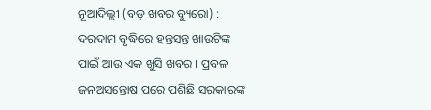ନୂଆଦିଲ୍ଲୀ (ବଡ଼ ଖବର ବ୍ୟୁରୋ) : ଦରଦାମ ବୃଦ୍ଧିରେ ହନ୍ତସନ୍ତ ଖାଉଟିଙ୍କ ପାଇଁ ଆଉ ଏକ ଖୁସି ଖବର । ପ୍ରବଳ ଜନଅସନ୍ତୋଷ ପରେ ପଶିଛି ସରକାରଙ୍କ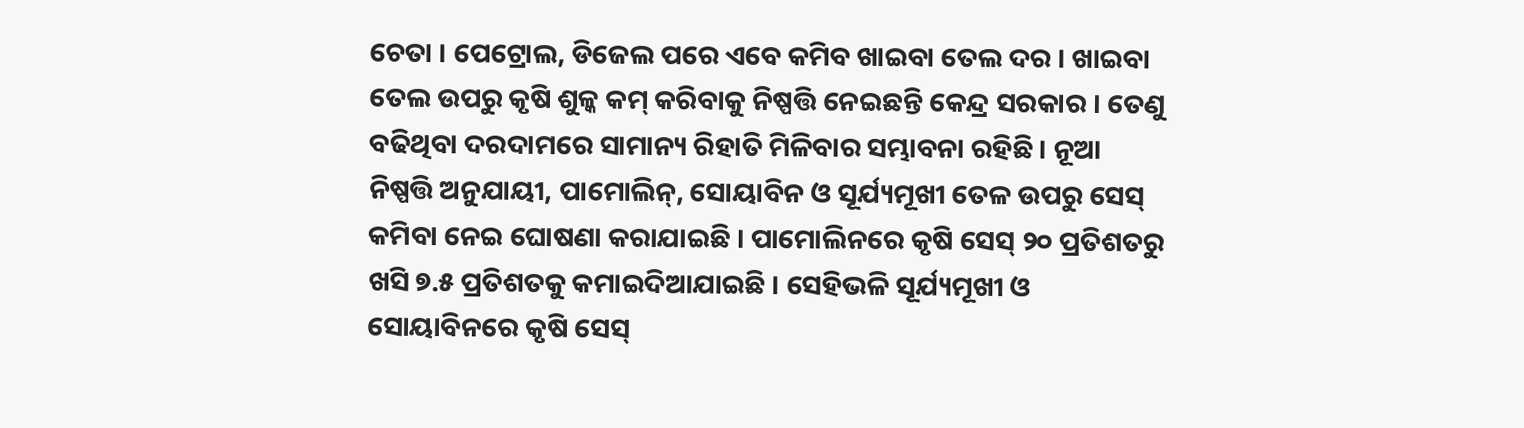ଚେତା । ପେଟ୍ରୋଲ, ଡିଜେଲ ପରେ ଏବେ କମିବ ଖାଇବା ତେଲ ଦର । ଖାଇବା ତେଲ ଉପରୁ କୃଷି ଶୁଳ୍କ କମ୍ କରିବାକୁ ନିଷ୍ପତ୍ତି ନେଇଛନ୍ତି କେନ୍ଦ୍ର ସରକାର । ତେଣୁ ବଢିଥିବା ଦରଦାମରେ ସାମାନ୍ୟ ରିହାତି ମିଳିବାର ସମ୍ଭାବନା ରହିଛି । ନୂଆ ନିଷ୍ପତ୍ତି ଅନୁଯାୟୀ, ପାମୋଲିନ୍, ସୋୟାବିନ ଓ ସୂର୍ଯ୍ୟମୂଖୀ ତେଳ ଉପରୁ ସେସ୍ କମିବା ନେଇ ଘୋଷଣା କରାଯାଇଛି । ପାମୋଲିନରେ କୃଷି ସେସ୍ ୨୦ ପ୍ରତିଶତରୁ ଖସି ୭.୫ ପ୍ରତିଶତକୁ କମାଇଦିଆଯାଇଛି । ସେହିଭଳି ସୂର୍ଯ୍ୟମୂଖୀ ଓ ସୋୟାବିନରେ କୃଷି ସେସ୍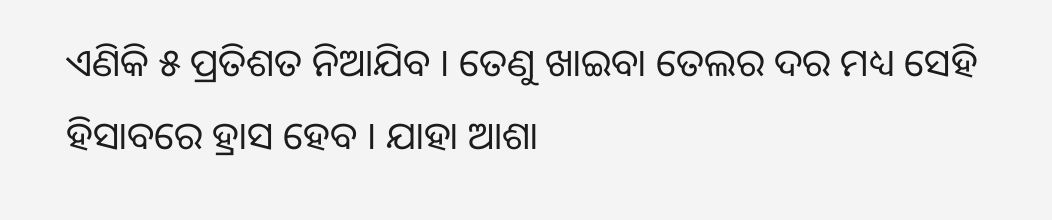ଏଣିକି ୫ ପ୍ରତିଶତ ନିଆଯିବ । ତେଣୁ ଖାଇବା ତେଲର ଦର ମଧ୍ୟ ସେହି ହିସାବରେ ହ୍ରାସ ହେବ । ଯାହା ଆଶା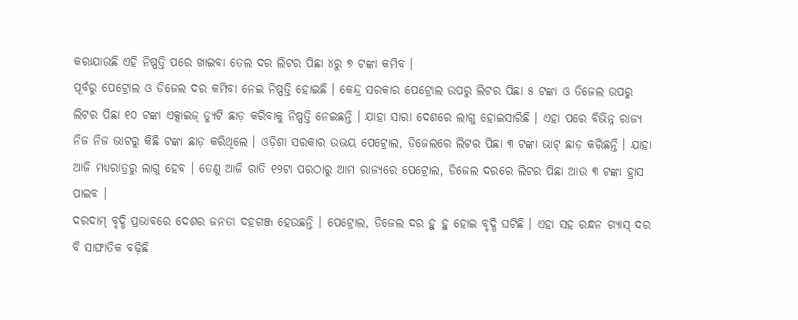କରାଯାଉଛି ଏହି ନିଷ୍ପତ୍ତି ପରେ ଖାଇବା ତେଲ ଦର ଲିଟର ପିଛା ୪ରୁ ୭ ଟଙ୍କା କମିବ ।
ପୂର୍ବରୁ ପେଟ୍ରୋଲ ଓ ଡିଜେଲ ଦର କମିବା ନେଇ ନିଷ୍ପତ୍ତି ହୋଇଛି । କେନ୍ଦ୍ର ସରକାର ପେଟ୍ରୋଲ ଉପରୁ ଲିଟର ପିଛା ୫ ଟଙ୍କା ଓ ଡିଜେଲ ଉପରୁ ଲିଟର ପିଛା ୧୦ ଟଙ୍କା ଏକ୍ସାଇଜ୍ ଡ୍ୟୁଟି ଛାଡ଼ କରିବାକୁ ନିଷ୍ପତ୍ତି ନେଇଛନ୍ତି । ଯାହା ସାରା ଦେଶରେ ଲାଗୁ ହୋଇସାରିଛି । ଏହା ପରେ ବିଭିନ୍ନ ରାଜ୍ୟ ନିଜ ନିଜ ଭାଟରୁ କିଛି ଟଙ୍କା ଛାଡ଼ କରିଥିଲେ । ଓଡ଼ିଶା ସରକାର ଉଭୟ ପେଟ୍ରୋଲ, ଡିଜେଲରେ ଲିଟର ପିଛା ୩ ଟଙ୍କା ଭାଟ୍ ଛାଡ଼ କରିଛନ୍ତି । ଯାହା ଆଜି ମଧ୍ୟରାତ୍ରରୁ ଲାଗୁ ହେବ । ତେଣୁ ଆଜି ରାତି ୧୨ଟା ପରଠାରୁ ଆମ ରାଜ୍ୟରେ ପେଟ୍ରୋଲ, ଡିଜେଲ ଦରରେ ଲିଟର ପିଛା ଆଉ ୩ ଟଙ୍କା ହ୍ରାସ ପାଇବ ।
ଦରଦାମ୍ ବୃଦ୍ଧି ପ୍ରଭାବରେ ଦେଶର ଜନତା ଦହଗଞ୍ଜ ହେଉଛନ୍ତି । ପେଟ୍ରୋଲ, ଡିଜେଲ ଦର ହୁ ହୁ ହୋଇ ବୃଦ୍ଧି ଘଟିଛି । ଏହା ସହ ରନ୍ଧନ ଗ୍ୟାସ୍ ଦର ବି ସାଙ୍ଘାତିକ ବଢ଼ିଛି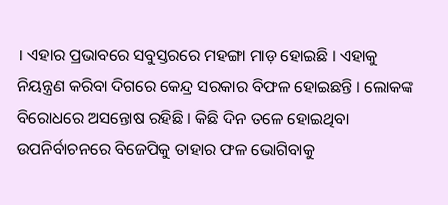। ଏହାର ପ୍ରଭାବରେ ସବୁସ୍ତରରେ ମହଙ୍ଗା ମାଡ଼ ହୋଇଛି । ଏହାକୁ ନିୟନ୍ତ୍ରଣ କରିବା ଦିଗରେ କେନ୍ଦ୍ର ସରକାର ବିଫଳ ହୋଇଛନ୍ତି । ଲୋକଙ୍କ ବିରୋଧରେ ଅସନ୍ତୋଷ ରହିଛି । କିଛି ଦିନ ତଳେ ହୋଇଥିବା ଉପନିର୍ବାଚନରେ ବିଜେପିକୁ ତାହାର ଫଳ ଭୋଗିବାକୁ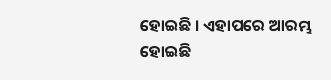ହୋଇଛି । ଏହାପରେ ଆରମ୍ଭ ହୋଇଛି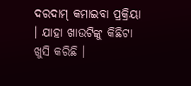ଦରଦାମ୍ କମାଇବା ପ୍ରକ୍ରିୟା । ଯାହା ଖାଉଟିଙ୍କୁ କିଛିଟା ଖୁସି କରିଛି ।